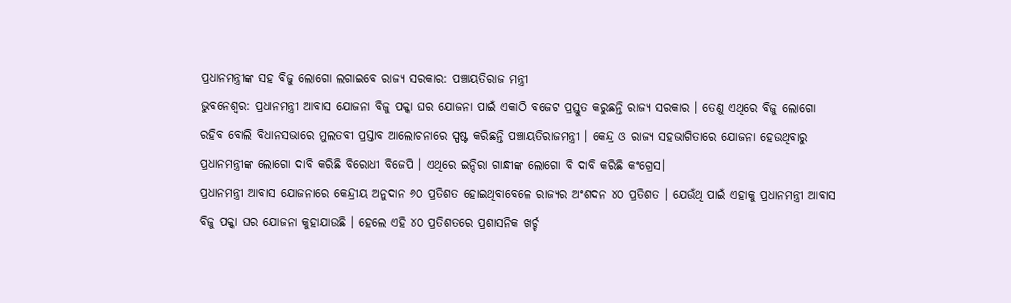ପ୍ରଧାନମନ୍ତ୍ରୀଙ୍କ ସହ ବିଜୁ ଲୋଗୋ ଲଗାଇବେ ରାଜ୍ୟ ସରକାର: ପଞ୍ଚାୟତିରାଜ ମନ୍ତ୍ରୀ
ଭୁବନେଶ୍ୱର: ପ୍ରଧାନମନ୍ତ୍ରୀ ଆବାସ ଯୋଜନା ବିଜୁ ପକ୍କା ଘର ଯୋଜନା ପାଇଁ ଏକାଠି ବଜେଟ ପ୍ରସ୍ତୁତ କରୁଛନ୍ତି ରାଜ୍ୟ ସରକାର । ତେଣୁ ଏଥିରେ ବିଜୁ ଲୋଗୋ ରହିବ ବୋଲି ବିଧାନସଭାରେ ମୁଲତବୀ ପ୍ରସ୍ତାବ ଆଲୋଚନାରେ ସ୍ପଷ୍ଟ କରିଛନ୍ତି ପଞ୍ଚାୟତିରାଜମନ୍ତ୍ରୀ । କେନ୍ଦ୍ର ଓ ରାଜ୍ୟ ସହଭାଗିତାରେ ଯୋଜନା ହେଉଥିବାରୁ ପ୍ରଧାନମନ୍ତ୍ରୀଙ୍କ ଲୋଗୋ ଦାବି କରିଛି ବିରୋଧୀ ବିଜେପି । ଏଥିରେ ଇନ୍ଦିରା ଗାନ୍ଧୀଙ୍କ ଲୋଗୋ ବି ଦାବି କରିଛି କଂଗ୍ରେସ।
ପ୍ରଧାନମନ୍ତ୍ରୀ ଆବାସ ଯୋଜନାରେ କେନ୍ଦ୍ରୀୟ ଅନୁଦାନ ୬୦ ପ୍ରତିଶତ ହୋଇଥିବାବେଳେ ରାଜ୍ୟର ଅଂଶଦନ ୪୦ ପ୍ରତିଶତ । ଯେଉଁଥି ପାଇଁ ଏହାକୁ ପ୍ରଧାନମନ୍ତ୍ରୀ ଆବାସ ବିଜୁ ପକ୍କା ଘର ଯୋଜନା କୁହାଯାଉଛି । ହେଲେ ଏହି ୪୦ ପ୍ରତିଶତରେ ପ୍ରଶାସନିକ ଖର୍ଚ୍ଚ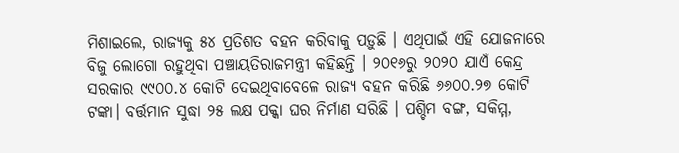ମିଶାଇଲେ, ରାଜ୍ୟକୁ ୫୪ ପ୍ରତିଶତ ବହନ କରିବାକୁ ପଡ଼ୁଛି । ଏଥିପାଇଁ ଏହି ଯୋଜନାରେ ବିଜୁ ଲୋଗୋ ରହୁଥିବା ପଞ୍ଚାୟତିରାଜମନ୍ତ୍ରୀ କହିଛନ୍ତି । ୨୦୧୬ରୁ ୨୦୨୦ ଯାଏଁ କେନ୍ଦ୍ର ସରକାର ୯୯୦୦.୪ କୋଟି ଦେଇଥିବାବେଳେ ରାଜ୍ୟ ବହନ କରିଛି ୬୬୦୦.୨୭ କୋଟି ଟଙ୍କା। ବର୍ତ୍ତମାନ ସୁଦ୍ଧା ୨୫ ଲକ୍ଷ ପକ୍କା ଘର ନିର୍ମାଣ ସରିଛି । ପଶ୍ଚିମ ବଙ୍ଗ, ସକିମ୍ମ,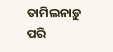ତାମିଲନାଡ଼ୁ ପରି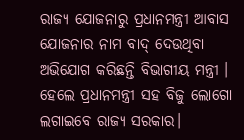ରାଜ୍ୟ ଯୋଜନାରୁ ପ୍ରଧାନମନ୍ତ୍ରୀ ଆବାସ ଯୋଜନାର ନାମ ବାଦ୍ ଦେଉଥିବା ଅଭିଯୋଗ କରିଛନ୍ତି ବିଭାଗୀୟ ମନ୍ତ୍ରୀ । ହେଲେ ପ୍ରଧାନମନ୍ତ୍ରୀ ସହ ବିଜୁ ଲୋଗୋ ଲଗାଇବେ ରାଜ୍ୟ ସରକାର।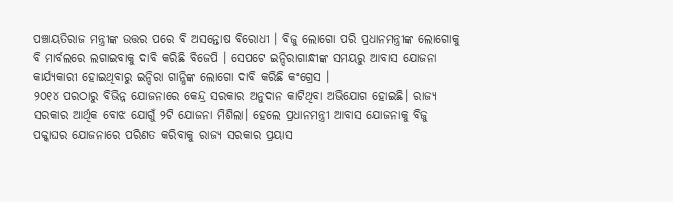ପଞ୍ଚାୟତିରାଜ ମନ୍ତ୍ରୀଙ୍କ ଉତ୍ତର ପରେ ବି ଅସନ୍ତୋଷ ବିରୋଧୀ । ବିଜୁ ଲୋଗୋ ପରି ପ୍ରଧାନମନ୍ତ୍ରୀଙ୍କ ଲୋଗୋକୁ ବି ମାର୍ବଲରେ ଲଗାଇବାକୁ ଦାବି କରିଛି ବିଜେପି । ସେପଟେ ଇନ୍ଦିରାଗାନ୍ଧୀଙ୍କ ସମୟରୁ ଆବାସ ଯୋଜନା କାର୍ଯ୍ୟକାରୀ ହୋଇଥିବାରୁ ଇନ୍ଦିରା ଗାନ୍ଧିଙ୍କ ଲୋଗୋ ଦାବି କରିଛି କଂଗ୍ରେସ ।
୨୦୧୪ ପରଠାରୁ ବିଭିନ୍ନ ଯୋଜନାରେ କେନ୍ଦ୍ର ସରକାର ଅନୁଦାନ କାଟିଥିବା ଅଭିଯୋଗ ହୋଇଛି। ରାଜ୍ୟ ସରକାର ଆର୍ଥିକ ବୋଝ ଯୋଗୁଁ ୨ଟି ଯୋଜନା ମିଶିଲା। ହେଲେ ପ୍ରଧାନମନ୍ତ୍ରୀ ଆବାସ ଯୋଜନାକୁ ବିଜୁ ପକ୍କାଘର ଯୋଜନାରେ ପରିଣତ କରିବାକୁ ରାଜ୍ୟ ସରକାର ପ୍ରୟାସ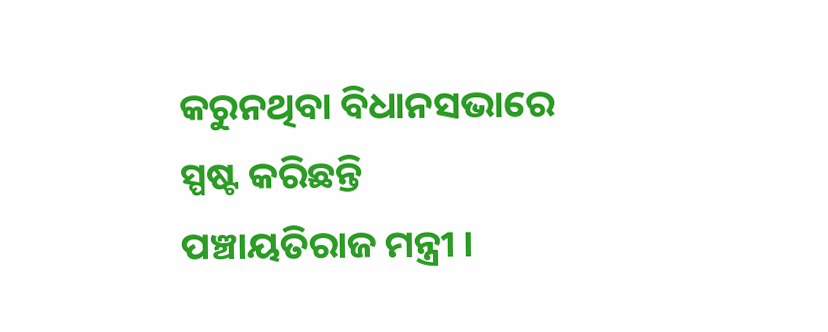କରୁନଥିବା ବିଧାନସଭାରେ ସ୍ପଷ୍ଟ କରିଛନ୍ତି ପଞ୍ଚାୟତିରାଜ ମନ୍ତ୍ରୀ ।